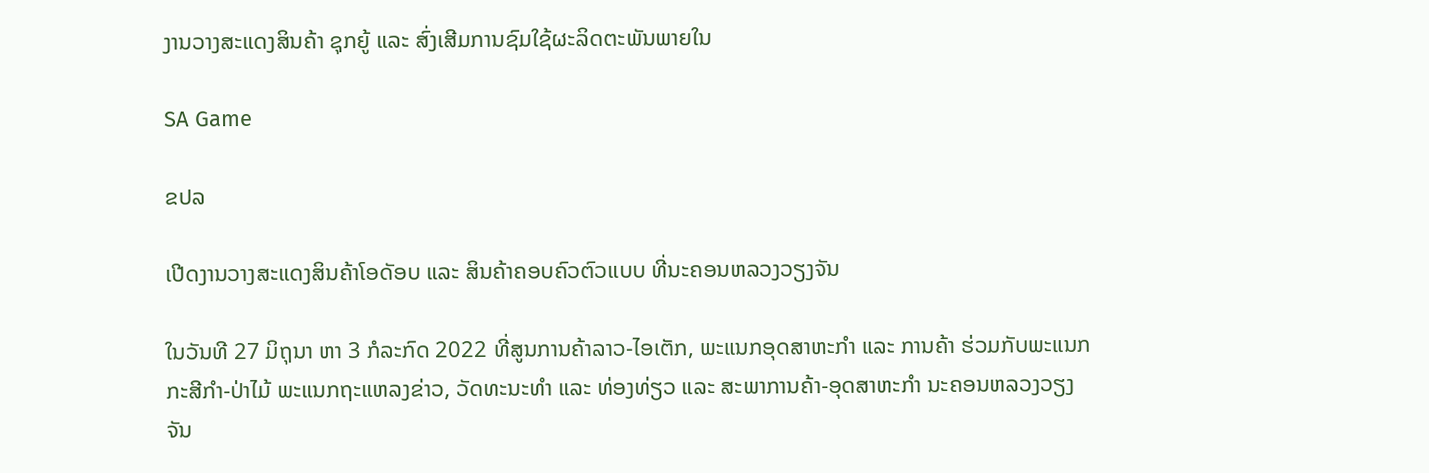ງານວາງສະແດງສິນຄ້າ ຊຸກຍູ້ ແລະ ສົ່ງເສີມການຊົມໃຊ້ຜະລິດຕະພັນພາຍໃນ

SA Game

ຂປລ

ເປີດງານວາງສະແດງສິນຄ້າໂອດັອບ ແລະ ສິນຄ້າຄອບຄົວຕົວແບບ ທີ່ນະຄອນຫລວງວຽງຈັນ

ໃນວັນທີ 27 ມິຖຸນາ ຫາ 3 ກໍລະກົດ 2022 ທີ່ສູນການຄ້າລາວ-ໄອເຕັກ, ພະແນກອຸດສາຫະກໍາ ແລະ ການຄ້າ ຮ່ວມກັບພະແນກກະສີກຳ-ປ່າໄມ້ ພະແນກຖະແຫລງຂ່າວ, ວັດທະນະທຳ ແລະ ທ່ອງທ່ຽວ ແລະ ສະພາການຄ້າ-ອຸດສາຫະກຳ ນະຄອນຫລວງວຽງຈັນ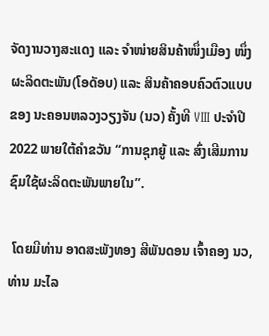ຈັດງານວາງສະແດງ ແລະ ຈຳໜ່າຍສິນຄ້າໜຶ່ງເມືອງ ໜຶ່ງຜະລິດຕະພັນ(ໂອດັອບ) ແລະ ສິນຄ້າຄອບຄົວຕົວແບບຂອງ ນະຄອນຫລວງວຽງຈັນ (ນວ) ຄັ້ງທີ VIII ປະຈໍາປີ 2022 ພາຍໃຕ້ຄໍາຂວັນ “ການຊຸກຍູ້ ແລະ ສົ່ງເສີມການຊົມໃຊ້ຜະລິດຕະພັນພາຍໃນ”.

 ໂດຍມີທ່ານ ອາດສະພັງທອງ ສີພັນດອນ ເຈົ້າຄອງ ນວ, ທ່ານ ມະໄລ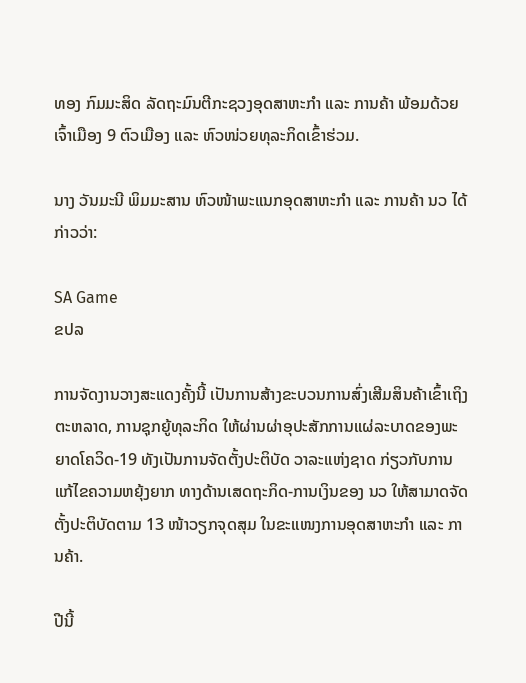ທອງ ກົມມະສິດ ລັດຖະມົນຕີກະຊວງອຸດສາຫະກໍາ ແລະ ການຄ້າ ພ້ອມດ້ວຍ ເຈົ້າເມືອງ 9 ຕົວເມືອງ ແລະ ຫົວໜ່ວຍທຸລະກິດເຂົ້າຮ່ວມ.

ນາງ ວັນມະນີ ພິມມະສານ ຫົວໜ້າພະແນກອຸດສາຫະກໍາ ແລະ ການຄ້າ ນວ ໄດ້ກ່າວວ່າ:

SA Game
ຂປລ

ການຈັດງານວາງສະແດງຄັ້ງນີ້ ເປັນການສ້າງຂະບວນການສົ່ງເສີມສິນຄ້າເຂົ້າເຖິງຕະຫລາດ, ການຊຸກຍູ້ທຸລະກິດ ໃຫ້ຜ່ານຜ່າອຸປະສັກການແຜ່ລະບາດຂອງພະຍາດໂຄວິດ-19 ທັງເປັນການຈັດຕັ້ງປະຕິບັດ ວາລະແຫ່ງຊາດ ກ່ຽວກັບການແກ້ໄຂຄວາມຫຍຸ້ງຍາກ ທາງດ້ານເສດຖະກິດ-ການເງິນຂອງ ນວ ໃຫ້ສາມາດຈັດ ຕັ້ງປະຕິບັດຕາມ 13 ໜ້າວຽກຈຸດສຸມ ໃນຂະແໜງການອຸດສາຫະກຳ ແລະ ການຄ້າ.

ປີນີ້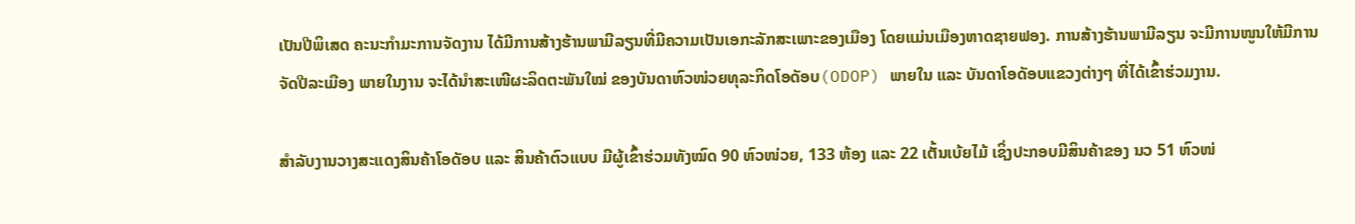ເປັນປີພິເສດ ຄະນະກຳມະການຈັດງານ ໄດ້ມີການສ້າງຮ້ານພາມີລຽນທີ່ມີຄວາມເປັນເອກະລັກສະເພາະຂອງເມືອງ ໂດຍແມ່ນເມືອງຫາດຊາຍຟອງ. ການສ້າງຮ້ານພາມີລຽນ ຈະມີການໜູນໃຫ້ມີການຈັດປີລະເມືອງ ພາຍໃນງານ ຈະໄດ້ນຳສະເໜີຜະລິດຕະພັນໃໝ່ ຂອງບັນດາຫົວໜ່ວຍທຸລະກິດໂອດັອບ(ODOP) ພາຍໃນ ແລະ ບັນດາໂອດັອບແຂວງຕ່າງໆ ທີ່ໄດ້ເຂົ້າຮ່ວມງານ.

ສໍາລັບງານວາງສະແດງສິນຄ້າໂອດັອບ ແລະ ສິນຄ້າຕົວແບບ ມີຜູ້ເຂົ້າຮ່ວມທັງໝົດ 90 ຫົວໜ່ວຍ, 133 ຫ້ອງ ແລະ 22 ເຕັ້ນເບ້ຍໄມ້ ເຊິ່ງປະກອບມີສິນຄ້າຂອງ ນວ 51 ຫົວໜ່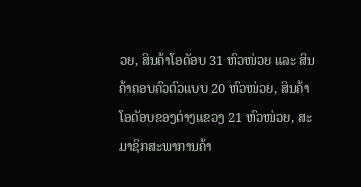ວຍ, ສິນຄ້າໂອດັອບ 31 ຫົວໜ່ວຍ ແລະ ສິນຄ້າຄອບຄົວຕົວແບບ 20 ຫົວໜ່ວຍ, ສິນຄ້າໂອດັອບຂອງຕ່າງແຂວງ 21 ຫົວໜ່ວຍ, ສະມາຊິກສະພາການຄ້າ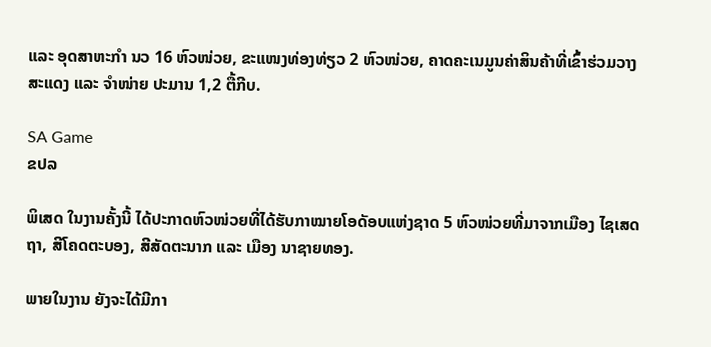ແລະ ອຸດສາຫະກໍາ ນວ 16 ຫົວໜ່ວຍ, ຂະແໜງທ່ອງທ່ຽວ 2 ຫົວໜ່ວຍ, ຄາດຄະເນມູນຄ່າສິນຄ້າທີ່ເຂົ້າຮ່ວມວາງສະແດງ ແລະ ຈໍາໜ່າຍ ປະມານ 1,2 ຕື້ກີບ.

SA Game
ຂປລ

ພິເສດ ໃນງານຄັ້ງນີ້ ໄດ້ປະກາດຫົວໜ່ວຍທີ່ໄດ້ຮັບກາໝາຍໂອດັອບແຫ່ງຊາດ 5 ຫົວໜ່ວຍທີ່ມາຈາກເມືອງ ໄຊເສດຖາ, ສີໂຄດຕະບອງ, ສີສັດຕະນາກ ແລະ ເມືອງ ນາຊາຍທອງ.

ພາຍໃນງານ ຍັງຈະໄດ້ມີກາ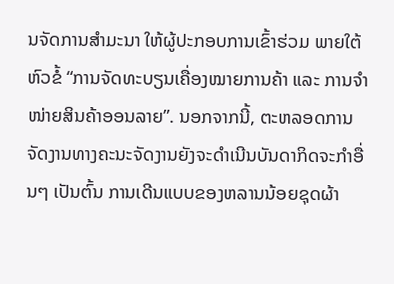ນຈັດການສຳມະນາ ໃຫ້ຜູ້ປະກອບການເຂົ້າຮ່ວມ ພາຍໃຕ້ຫົວຂໍ້ “ການຈັດທະບຽນເຄື່ອງໝາຍການຄ້າ ແລະ ການຈໍາໜ່າຍສິນຄ້າອອນລາຍ”. ນອກຈາກນີ້, ຕະຫລອດການຈັດງານທາງຄະນະຈັດງານຍັງຈະດຳເນີນບັນດາກິດຈະກຳອື່ນໆ ເປັນຕົ້ນ ການເດີນແບບຂອງຫລານນ້ອຍຊຸດຜ້າ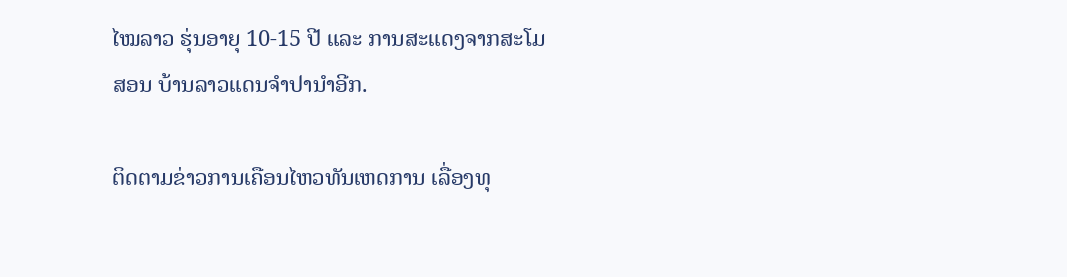ໄໝລາວ ຮຸ່ນອາຍຸ 10-15 ປີ ແລະ ການສະແດງຈາກສະໂມສອນ ບ້ານລາວແດນຈຳປານຳອີກ.

ຕິດຕາມຂ່າວການເຄືອນໄຫວທັນເຫດການ ເລື່ອງທຸ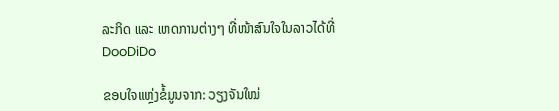ລະກິດ ແລະ ເຫດການຕ່າງໆ ທີ່ໜ້າສົນໃຈໃນລາວໄດ້ທີ່ DooDiDo

ຂອບໃຈແຫຼ່ງຂໍ້ມູນຈາກ: ວຽງຈັນໃໝ່